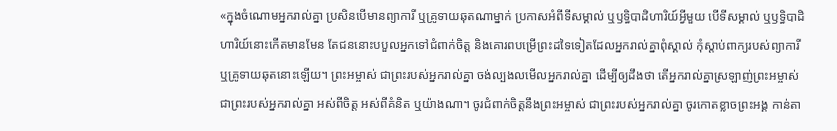«ក្នុងចំណោមអ្នករាល់គ្នា ប្រសិនបើមានព្យាការី ឬគ្រូទាយឆុតណាម្នាក់ ប្រកាសអំពីទីសម្គាល់ ឬឫទ្ធិបាដិហារិយ៍អ្វីមួយ បើទីសម្គាល់ ឬឫទ្ធិបាដិហារិយ៍នោះកើតមានមែន តែជននោះបបួលអ្នកទៅជំពាក់ចិត្ត និងគោរពបម្រើព្រះដទៃទៀតដែលអ្នករាល់គ្នាពុំស្គាល់ កុំស្ដាប់ពាក្យរបស់ព្យាការី ឬគ្រូទាយឆុតនោះឡើយ។ ព្រះអម្ចាស់ ជាព្រះរបស់អ្នករាល់គ្នា ចង់ល្បងលមើលអ្នករាល់គ្នា ដើម្បីឲ្យដឹងថា តើអ្នករាល់គ្នាស្រឡាញ់ព្រះអម្ចាស់ ជាព្រះរបស់អ្នករាល់គ្នា អស់ពីចិត្ត អស់ពីគំនិត ឬយ៉ាងណា។ ចូរជំពាក់ចិត្តនឹងព្រះអម្ចាស់ ជាព្រះរបស់អ្នករាល់គ្នា ចូរកោតខ្លាចព្រះអង្គ កាន់តា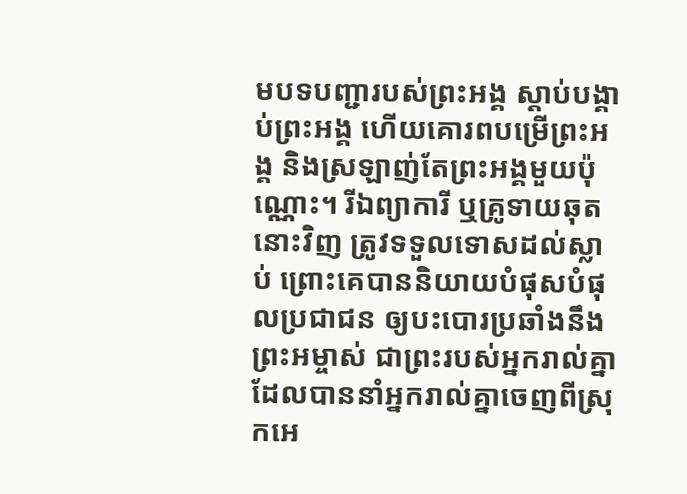មបទបញ្ជារបស់ព្រះអង្គ ស្ដាប់បង្គាប់ព្រះអង្គ ហើយគោរពបម្រើព្រះអង្គ និងស្រឡាញ់តែព្រះអង្គមួយប៉ុណ្ណោះ។ រីឯព្យាការី ឬគ្រូទាយឆុតនោះវិញ ត្រូវទទួលទោសដល់ស្លាប់ ព្រោះគេបាននិយាយបំផុសបំផុលប្រជាជន ឲ្យបះបោរប្រឆាំងនឹងព្រះអម្ចាស់ ជាព្រះរបស់អ្នករាល់គ្នា ដែលបាននាំអ្នករាល់គ្នាចេញពីស្រុកអេ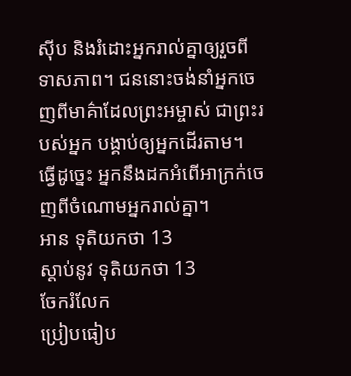ស៊ីប និងរំដោះអ្នករាល់គ្នាឲ្យរួចពីទាសភាព។ ជននោះចង់នាំអ្នកចេញពីមាគ៌ាដែលព្រះអម្ចាស់ ជាព្រះរបស់អ្នក បង្គាប់ឲ្យអ្នកដើរតាម។ ធ្វើដូច្នេះ អ្នកនឹងដកអំពើអាក្រក់ចេញពីចំណោមអ្នករាល់គ្នា។
អាន ទុតិយកថា 13
ស្ដាប់នូវ ទុតិយកថា 13
ចែករំលែក
ប្រៀបធៀប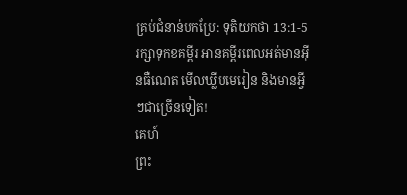គ្រប់ជំនាន់បកប្រែ: ទុតិយកថា 13:1-5
រក្សាទុកខគម្ពីរ អានគម្ពីរពេលអត់មានអ៊ីនធឺណេត មើលឃ្លីបមេរៀន និងមានអ្វីៗជាច្រើនទៀត!
គេហ៍
ព្រះ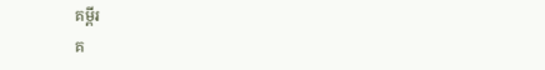គម្ពីរ
គ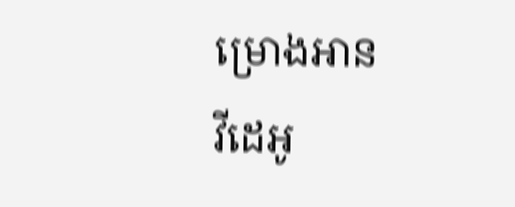ម្រោងអាន
វីដេអូ